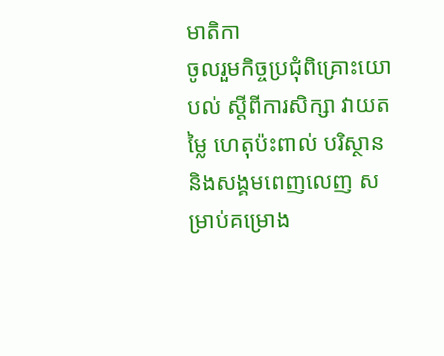មាតិកា
ចូលរួមកិច្ចប្រជុំពិគ្រោះយោបល់ ស្តីពីការសិក្សា វាយតម្លៃ ហេតុប៉ះពាល់ បរិស្ថាន និងសង្គមពេញលេញ សម្រាប់គម្រោង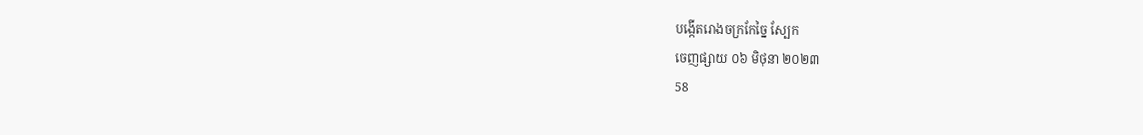បង្កើតរោងចក្រកែច្នៃ ស្បែក
ចេញផ្សាយ ០៦ មិថុនា ២០២៣
58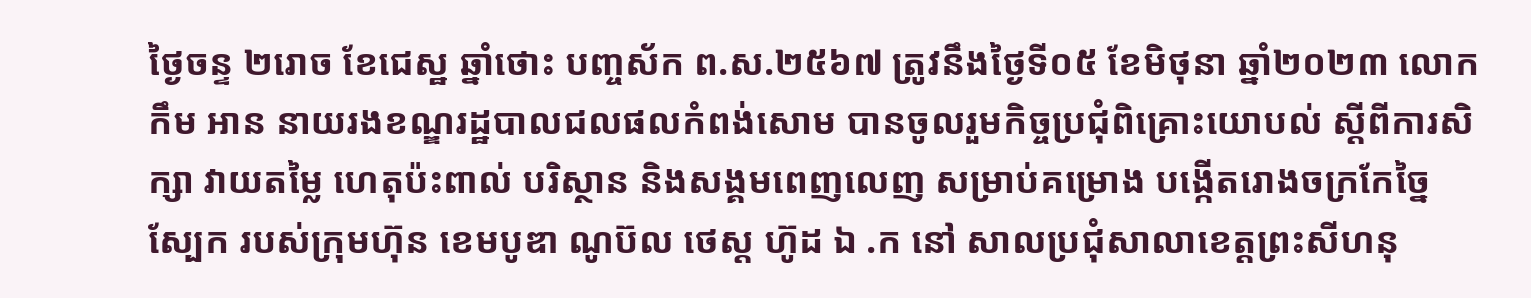ថ្ងៃចន្ទ ២រោច ខែជេស្ឋ ឆ្នាំថោះ បញ្ចស័ក ព.ស.២៥៦៧ ត្រូវនឹងថ្ងៃទី០៥ ខែមិថុនា ឆ្នាំ២០២៣ លោក កឹម អាន នាយរងខណ្ឌរដ្ឋបាលជលផលកំពង់សោម បានចូលរួមកិច្ចប្រជុំពិគ្រោះយោបល់ ស្តីពីការសិក្សា វាយតម្លៃ ហេតុប៉ះពាល់ បរិស្ថាន និងសង្គមពេញលេញ សម្រាប់គម្រោង បង្កើតរោងចក្រកែច្នៃ ស្បែក របស់ក្រុមហ៊ុន ខេមបូឌា ណូប៊ល ថេស្ត ហ៊ូដ ឯ .ក នៅ សាលប្រជុំសាលាខេត្តព្រះសីហនុ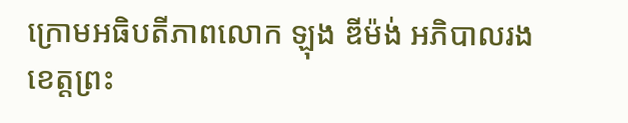ក្រោមអធិបតីភាពលោក ឡុង ឌីម៉ង់ អភិបាលរង ខេត្តព្រះ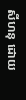សីហនុ ដោយ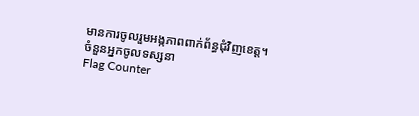មានការចូលរួមអង្កភាពពាក់ព័ន្ធជុំវិញខេត្ត។
ចំនួនអ្នកចូលទស្សនា
Flag Counter